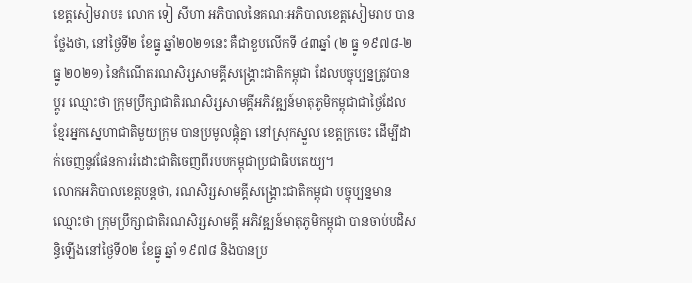ខេត្តសៀមរាប៖ លោក ទៀ សីហា អភិបាលនៃគណៈអភិបាលខេត្តសៀមរាប បានថ្លែងថា, នៅថ្ងៃទី២ ខែធ្នូ ឆ្នាំ២០២១នេះ គឺជាខួបលើកទី ៤៣ឆ្នាំ (២ ធ្នូ ១៩៧៨-២ ធ្នូ ២០២១) នៃកំណើតរណសិរ្សសាមគ្គីសង្រ្គោះជាតិកម្ពុជា ដែលបច្ចុប្បន្នត្រូវបានប្តូរ ឈ្មោះថា ក្រុមប្រឹក្សាជាតិរណសិរ្សសាមគ្គីអភិវឌ្ឍន៍មាតុភូមិកម្ពុជាជាថ្ងៃដែលខ្មែរអ្នកស្នេហាជាតិមួយក្រុម បានប្រមូលផ្តុំគ្នា នៅស្រុកស្នួល ខេត្តក្រចេះ ដើម្បីដាក់ចេញនូវផែនការរំដោះជាតិចេញពីរបបកម្ពុជាប្រជាធិបតេយ្យ។
លោកអភិបាលខេត្តបន្តថា, រណសិរ្សសាមគ្គីសង្រ្គោះជាតិកម្ពុជា បច្ចុប្បន្នមានឈ្មោះថា ក្រុមប្រឹក្សាជាតិរណសិរ្សសាមគ្គី អភិវឌ្ឍន៍មាតុភូមិកម្ពុជា បានចាប់បដិសន្ធិឡើងនៅថ្ងៃទី០២ ខែធ្នូ ឆ្នាំ ១៩៧៨ និងបានប្រ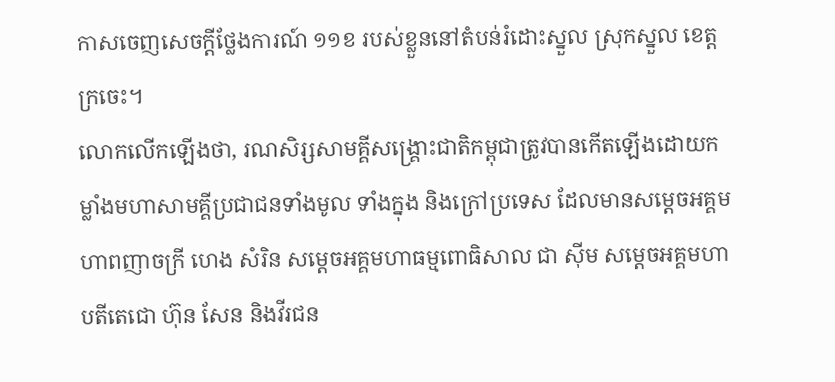កាសចេញសេចក្តីថ្លែងការណ៍ ១១ខ របស់ខ្លួននៅតំបន់រំដោះស្នួល ស្រុកស្នួល ខេត្តក្រចេះ។
លោកលើកឡើងថា, រណសិរ្សសាមគ្គីសង្រ្គោះជាតិកម្ពុជាត្រូវបានកើតឡើងដោយកម្លាំងមហាសាមគ្គីប្រជាជនទាំងមូល ទាំងក្នុង និងក្រៅប្រទេស ដែលមានសម្តេចអគ្គមហាពញាចក្រី ហេង សំរិន សម្តេចអគ្គមហាធម្មពោធិសាល ជា ស៊ីម សម្តេចអគ្គមហាបតីតេជោ ហ៊ុន សែន និងវីរជន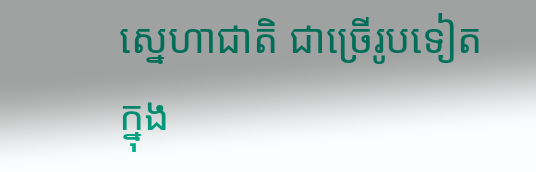ស្នេហាជាតិ ជាច្រើរូបទៀត ក្នុង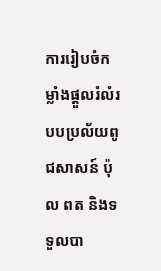ការរៀបចំកម្លាំងផ្ដួលរំលំរបបប្រល័យពូជសាសន៍ ប៉ុល ពត និងទទួលបា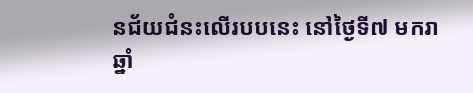នជ័យជំនះលើរបបនេះ នៅថ្ងៃទី៧ មករា ឆ្នាំ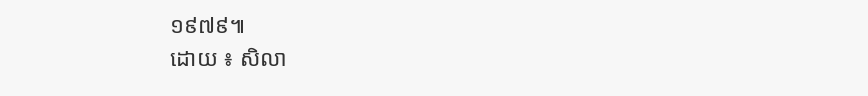១៩៧៩៕
ដោយ ៖ សិលា